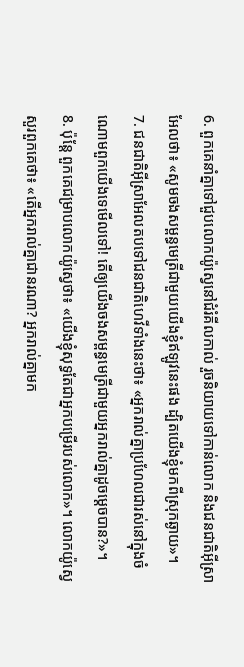6. ពួកគេនាំគ្នាទៅជួបលោកយ៉ូស្វេនៅជំរំគីលកាល់ រួចនិយាយទៅកាន់លោក និងជនជាតិអ៊ីស្រាអែលថា៖ «សូមចងសម្ពន្ធមេត្រីជាមួយយើងខ្ញុំឥឡូវនេះផង ដ្បិតយើងខ្ញុំមកពីស្រុកឆ្ងាយ»។
7. ជនជាតិអ៊ីស្រាអែលតបទៅជនជាតិហេវីទាំងនេះថា៖ «អ្នករាល់គ្នាប្រហែលជារស់នៅក្នុងចំណោមពួកយើងទេមើលទៅ! តើឲ្យយើងចងសម្ពន្ធមេត្រីជាមួយអ្នករាល់គ្នាដូចម្ដេចបាន?»។
8. ប៉ុន្តែ ពួកគេជម្រាបលោកយ៉ូស្វេថា៖ «យើងខ្ញុំសុទ្ធតែជាអ្នកបម្រើរបស់លោក»។ លោកយ៉ូស្វេសួរពួកគេថា៖ «តើអ្នករាល់គ្នាជានរណា? អ្នករាល់គ្នាមក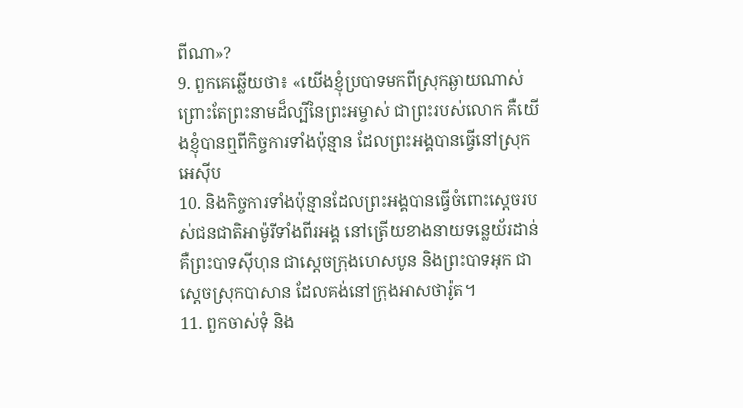ពីណា»?
9. ពួកគេឆ្លើយថា៖ «យើងខ្ញុំប្របាទមកពីស្រុកឆ្ងាយណាស់ ព្រោះតែព្រះនាមដ៏ល្បីនៃព្រះអម្ចាស់ ជាព្រះរបស់លោក គឺយើងខ្ញុំបានឮពីកិច្ចការទាំងប៉ុន្មាន ដែលព្រះអង្គបានធ្វើនៅស្រុកអេស៊ីប
10. និងកិច្ចការទាំងប៉ុន្មានដែលព្រះអង្គបានធ្វើចំពោះស្ដេចរបស់ជនជាតិអាម៉ូរីទាំងពីរអង្គ នៅត្រើយខាងនាយទន្លេយ័រដាន់ គឺព្រះបាទស៊ីហុន ជាស្ដេចក្រុងហេសបូន និងព្រះបាទអុក ជាស្ដេចស្រុកបាសាន ដែលគង់នៅក្រុងអាសថារ៉ូត។
11. ពួកចាស់ទុំ និង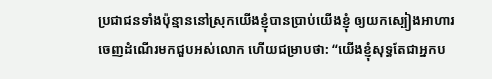ប្រជាជនទាំងប៉ុន្មាននៅស្រុកយើងខ្ញុំបានប្រាប់យើងខ្ញុំ ឲ្យយកស្បៀងអាហារចេញដំណើរមកជួបអស់លោក ហើយជម្រាបថា: “យើងខ្ញុំសុទ្ធតែជាអ្នកប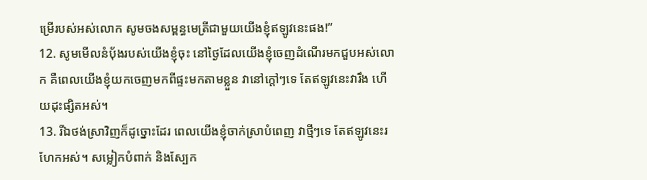ម្រើរបស់អស់លោក សូមចងសម្ពន្ធមេត្រីជាមួយយើងខ្ញុំឥឡូវនេះផង!”
12. សូមមើលនំបុ័ងរបស់យើងខ្ញុំចុះ នៅថ្ងៃដែលយើងខ្ញុំចេញដំណើរមកជួបអស់លោក គឺពេលយើងខ្ញុំយកចេញមកពីផ្ទះមកតាមខ្លួន វានៅក្ដៅៗទេ តែឥឡូវនេះវារឹង ហើយដុះផ្សិតអស់។
13. រីឯថង់ស្រាវិញក៏ដូច្នោះដែរ ពេលយើងខ្ញុំចាក់ស្រាបំពេញ វាថ្មីៗទេ តែឥឡូវនេះរហែកអស់។ សម្លៀកបំពាក់ និងស្បែក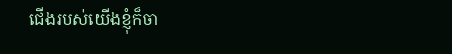ជើងរបស់យើងខ្ញុំក៏ចា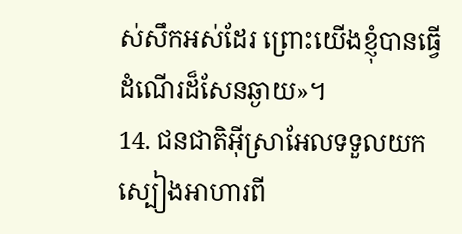ស់សឹកអស់ដែរ ព្រោះយើងខ្ញុំបានធ្វើដំណើរដ៏សែនឆ្ងាយ»។
14. ជនជាតិអ៊ីស្រាអែលទទួលយកស្បៀងអាហារពី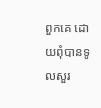ពួកគេ ដោយពុំបានទូលសួរ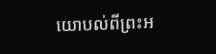យោបល់ពីព្រះអ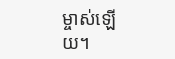ម្ចាស់ឡើយ។